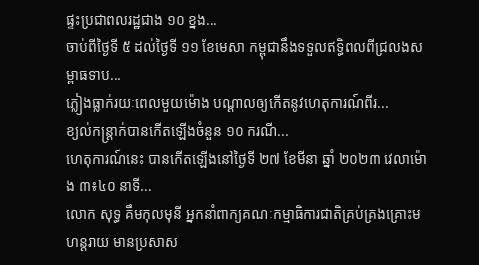ផ្ទះប្រជាពលរដ្ឋជាង ១០ ខ្នង...
ចាប់ពីថ្ងៃទី ៥ ដល់ថ្ងៃទី ១១ ខែមេសា កម្ពុជានឹងទទួលឥទ្ធិពលពីជ្រលងសម្ពាធទាប...
ភ្លៀងធ្លាក់រយៈពេលមួយម៉ោង បណ្ដាលឲ្យកើតនូវហេតុការណ៍ពីរ...
ខ្យល់កន្ត្រាក់បានកើតឡើងចំនួន ១០ ករណី...
ហេតុការណ៍នេះ បានកើតឡើងនៅថ្ងៃទី ២៧ ខែមីនា ឆ្នាំ ២០២៣ វេលាម៉ោង ៣៖៤០ នាទី...
លោក សុទ្ធ គឹមកុលមុនី អ្នកនាំពាក្យគណៈកម្មាធិការជាតិគ្រប់គ្រងគ្រោះមហន្តរាយ មានប្រសាស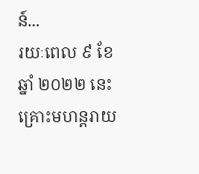ន៍...
រយៈពេល ៩ ខែ ឆ្នាំ ២០២២ នេះ គ្រោះមហន្តរាយ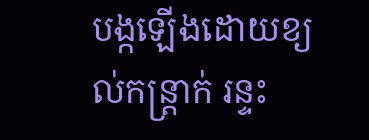បង្កឡើងដោយខ្យល់កន្ត្រាក់ រន្ទះ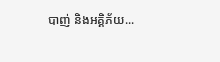បាញ់ និងអគ្គិភ័យ...